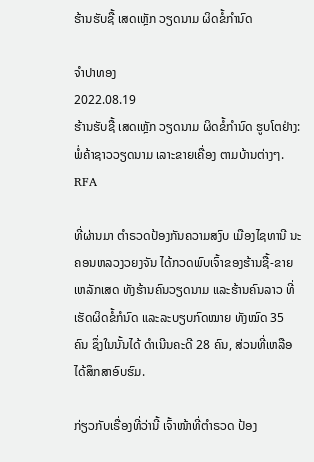ຮ້ານຮັບຊື້ ເສດເຫຼັກ ວຽດນາມ ຜິດຂໍ້ກຳນົດ

ຈຳປາທອງ
2022.08.19
ຮ້ານຮັບຊື້ ເສດເຫຼັກ ວຽດນາມ ຜິດຂໍ້ກຳນົດ ຮູບໂຕຢ່າງ: ພໍ່ຄ້າຊາວວຽດນາມ ເລາະຂາຍເຄື່ອງ ຕາມບ້ານຕ່າງໆ.
RFA

ທີ່ຜ່ານມາ ຕໍາຣວດປ້ອງກັນຄວາມສງົບ ເມືອງໄຊທານີ ນະຄອນຫລວງວຍງຈັນ ໄດ້ກວດພົບເຈົ້າຂອງຮ້ານຊື້-ຂາຍເຫລັກເສດ ທັງຮ້ານຄົນວຽດນາມ ແລະຮ້ານຄົນລາວ ທີ່ເຮັດຜິດຂໍ້ກໍນົດ ແລະລະບຽບກົດໝາຍ ທັງໝົດ 35 ຄົນ ຊຶ່ງໃນນັ້ນໄດ້ ດໍາເນີນຄະດີ 28 ຄົນ, ສ່ວນທີ່ເຫລືອໄດ້ສຶກສາອົບຮົມ.

ກ່ຽວກັບເຣື່ອງທີ່ວ່ານີ້ ເຈົ້າໜ້າທີ່ຕໍາຣວດ ປ້ອງ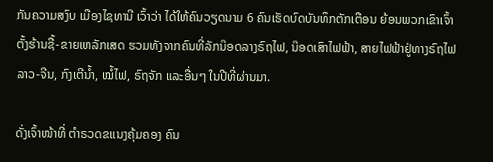ກັນຄວາມສງົບ ເມືອງໄຊທານີ ເວົ້າວ່າ ໄດ້ໃຫ້ຄົນວຽດນາມ 6 ຄົນເຮັດບົດບັນທຶກຕັກເຕືອນ ຍ້ອນພວກເຂົາເຈົ້າຕັ້ງຮ້ານຊື້-ຂາຍເຫລັກເສດ ຮວມທັງຈາກຄົນທີ່ລັກນ໊ອດລາງຣົຖໄຟ, ນ໊ອດເສົາໄຟຟ້າ, ສາຍໄຟຟ້າຢູ່ທາງຣົຖໄຟ ລາວ-ຈີນ, ກົງເຕີນໍ້າ, ໝໍ້ໄຟ, ຣົຖຈັກ ແລະອື່ນໆ ໃນປີທີ່ຜ່ານມາ.

ດັ່ງເຈົ້າໜ້າທີ່ ຕໍາຣວດຂແນງຄຸ້ມຄອງ ຄົນ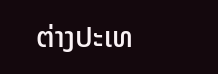ຕ່າງປະເທ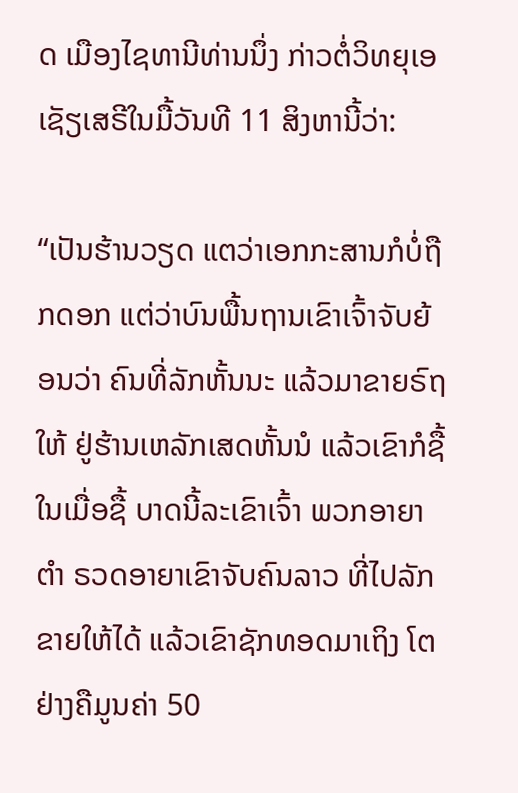ດ ເມືອງໄຊທານີທ່ານນຶ່ງ ກ່າວຕໍ່ວິທຍຸເອເຊັຽເສຣີໃນມື້ວັນທີ 11 ສິງຫານີ້ວ່າ:

“ເປັນຮ້ານວຽດ ແຕວ່າເອກກະສານກໍບໍ່ຖືກດອກ ແຕ່ວ່າບົນພື້ນຖານເຂົາເຈົ້າຈັບຍ້ອນວ່າ ຄົນທີ່ລັກຫັ້ນນະ ແລ້ວມາຂາຍຣົຖໃຫ້ ຢູ່ຮ້ານເຫລັກເສດຫັ້ນນໍ ແລ້ວເຂົາກໍຊື້ ໃນເມື່ອຊື້ ບາດນີ້ລະເຂົາເຈົ້າ ພວກອາຍາ ຕໍາ ຣວດອາຍາເຂົາຈັບຄົນລາວ ທີ່ໄປລັກຂາຍໃຫ້ໄດ້ ແລ້ວເຂົາຊັກທອດມາເຖິງ ໂຕຢ່າງຄືມູນຄ່າ 50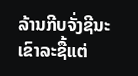ລ້ານກີບຈັ່ງຊີນະ ເຂົາລະຊື້ແຕ່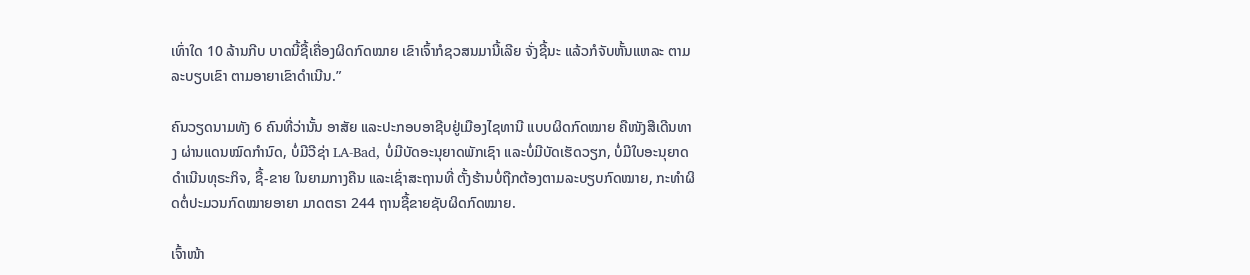ເທົ່າໃດ 10 ລ້ານກີບ ບາດນີ້ຊື້ເຄື່ອງຜິດກົດໝາຍ ເຂົາເຈົ້າກໍຊວສນມານີ້ເລີຍ ຈັ່ງຊີ້ນະ ແລ້ວກໍຈັບຫັ້ນແຫລະ ຕາມລະບຽບເຂົາ ຕາມອາຍາເຂົາດໍາເນີນ.”

ຄົນວຽດນາມທັງ 6 ຄົນທີ່ວ່ານັ້ນ ອາສັຍ ແລະປະກອບອາຊີບຢູ່ເມືອງໄຊທານີ ແບບຜິດກົດໝາຍ ຄືໜັງສືເດີນທາງ ຜ່ານແດນໝົດກໍານົດ, ບໍ່ມີວີຊ່າ LA-Bad, ບໍ່ມີບັດອະນຸຍາດພັກເຊົາ ແລະບໍ່ມີບັດເຮັດວຽກ, ບໍ່ມີໃບອະນຸຍາດ ດໍາເນີນທຸຣະກິຈ, ຊື້-ຂາຍ ໃນຍາມກາງຄືນ ແລະເຊົ່າສະຖານທີ່ ຕັ້ງຮ້ານບໍ່ຖືກຕ້ອງຕາມລະບຽບກົດໝາຍ, ກະທໍາຜິດຕໍ່ປະມວນກົດໝາຍອາຍາ ມາດຕຣາ 244 ຖານຊື້ຂາຍຊັບຜິດກົດໝາຍ.

ເຈົ້າໜ້າ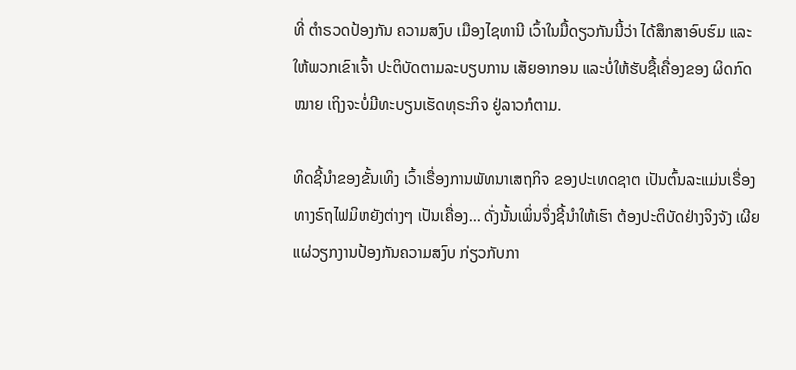ທີ່ ຕໍາຣວດປ້ອງກັນ ຄວາມສງົບ ເມືອງໄຊທານີ ເວົ້າໃນມື້ດຽວກັນນີ້ວ່າ ໄດ້ສຶກສາອົບຮົມ ແລະໃຫ້ພວກເຂົາເຈົ້າ ປະຕິບັດຕາມລະບຽບການ ເສັຍອາກອນ ແລະບໍ່ໃຫ້ຮັບຊື້ເຄື່ອງຂອງ ຜິດກົດໝາຍ ເຖິງຈະບໍ່ມີທະບຽນເຮັດທຸຣະກິຈ ຢູ່ລາວກໍຕາມ.

ທິດຊີ້ນໍາຂອງຂັ້ນເທິງ ເວົ້າເຣື່ອງການພັທນາເສຖກິຈ ຂອງປະເທດຊາຕ ເປັນຕົ້ນລະແມ່ນເຣື່ອງທາງຣົຖໄຟມິຫຍັງຕ່າງໆ ເປັນເຄື່ອງ... ດັ່ງນັ້ນເພິ່ນຈຶ່ງຊີ້ນໍາໃຫ້ເຮົາ ຕ້ອງປະຕິບັດຢ່າງຈິງຈັງ ເຜີຍແຜ່ວຽກງານປ້ອງກັນຄວາມສງົບ ກ່ຽວກັບກາ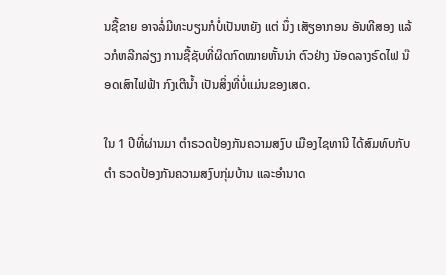ນຊື້ຂາຍ ອາຈລໍ່ມີທະບຽນກໍບໍ່ເປັນຫຍັງ ແຕ່ ນຶ່ງ ເສັຽອາກອນ ອັນທີສອງ ແລ້ວກໍຫລີກລ່ຽງ ການຊື້ຊັບທີ່ຜິດກົດໝາຍຫັ້ນນ່າ ຕົວຢ່າງ ນັອດລາງຣົດໄຟ ນ໊ອດເສົາໄຟຟ້າ ກົງເຕີນໍ້າ ເປັນສິ່ງທີ່ບໍ່ແມ່ນຂອງເສດ.

ໃນ 1 ປີທີ່ຜ່ານມາ ຕໍາຣວດປ້ອງກັນຄວາມສງົບ ເມືອງໄຊທານີ ໄດ້ສົມທົບກັບຕໍາ ຣວດປ້ອງກັນຄວາມສງົບກຸ່ມບ້ານ ແລະອໍານາດ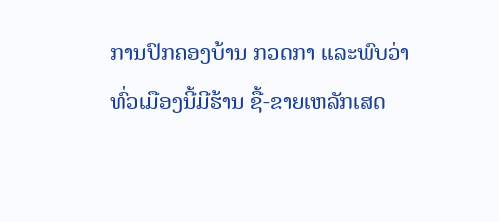ການປົກຄອງບ້ານ ກວດກາ ແລະພົບວ່າ ທົ່ວເມືອງນີ້ມີຮ້ານ ຊື້-ຂາຍເຫລັກເສດ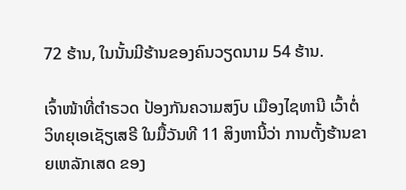72 ຮ້ານ, ໃນນັ້ນມີຮ້ານຂອງຄົນວຽດນາມ 54 ຮ້ານ.

ເຈົ້າໜ້າທີ່ຕໍາຣວດ ປ້ອງກັນຄວາມສງົບ ເມືອງໄຊທານີ ເວົ້າຕໍ່ວິທຍຸເອເຊັຽເສຣີ ໃນມື້ວັນທີ 11 ສິງຫານີ້ວ່າ ການຕັ້ງຮ້ານຂາຍເຫລັກເສດ ຂອງ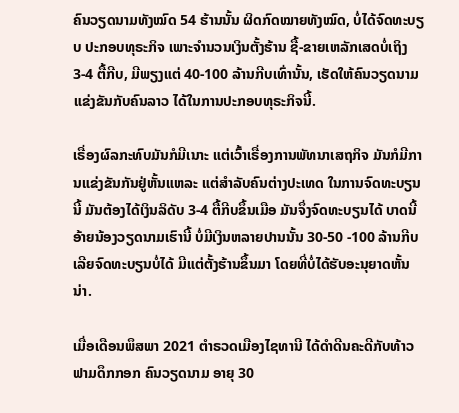ຄົນວຽດນາມທັງໝົດ 54 ຮ້ານນັ້ນ ຜິດກົດໝາຍທັງໝົດ, ບໍ່ໄດ້ຈົດທະບຽບ ປະກອບທຸຣະກິຈ ເພາະຈໍານວນເງິນຕັ້ງຮ້ານ ຊື້-ຂາຍເຫລັກເສດບໍ່ເຖິງ 3-4 ຕື້ກີບ, ມີພຽງແຕ່ 40-100 ລ້ານກີບເທົ່ານັ້ນ, ເຮັດໃຫ້ຄົນວຽດນາມ ແຂ່ງຂັນກັບຄົນລາວ ໄດ້ໃນການປະກອບທຸຣະກິຈນີ້.

ເຣື່ອງຜົລກະທົບມັນກໍມີເນາະ ແຕ່ເວົ້າເຣື່ອງການພັທນາເສຖກິຈ ມັນກໍມີການແຂ່ງຂັນກັນຢູ່ຫັ້ນແຫລະ ແຕ່ສໍາລັບຄົນຕ່າງປະເທດ ໃນການຈົດທະບຽນນີ້ ມັນຕ້ອງໄດ້ເງິນລິດັບ 3-4 ຕື້ກີບຂຶ້ນເມືອ ມັນຈຶ່ງຈົດທະບຽນໄດ້ ບາດນີ້ອ້າຍນ້ອງວຽດນາມເຮົານີ້ ບໍ່ມີເງິນຫລາຍປານນັ້ນ 30-50 -100 ລ້ານກີບເລີຍຈົດທະບຽນບໍ່ໄດ້ ມີແຕ່ຕັ້ງຮ້ານຂຶ້ນມາ ໂດຍທີ່ບໍ່ໄດ້ຮັບອະນຸຍາດຫັ້ນນ່າ.

ເມື່ອເດືອນພຶສພາ 2021 ຕໍາຣວດເມືອງໄຊທານີ ໄດ້ດໍາດີນຄະດີກັບທ້າວ ຟາມດຶກກອກ ຄົນວຽດນາມ ອາຍຸ 30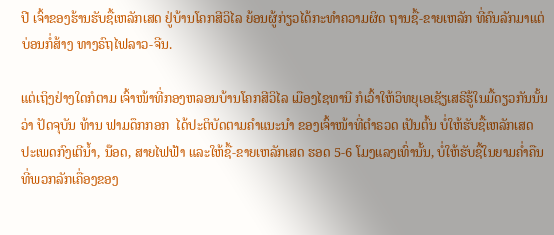ປີ ເຈົ້າຂອງຮ້ານຮັບຊື້ເຫລັກເສດ ຢູ່ບ້ານໂຄກສີວິໄລ ຍ້ອນຜູ້ກ່ຽວໄດ້ກະທໍາຄວາມຜິດ ຖານຊື້-ຂາຍເຫລັກ ທີ່ຄົນລັກມາແຕ່ບ່ອນກໍ່ສ້າງ ທາງຣົຖໄຟລາວ-ຈີນ.

ແຕ່ເຖິງຢ່າງໃດກໍຕາມ ເຈົ້າໜ້າທີ່ກອງຫລອນບ້ານໂຄກສີວິໄລ ເມືອງໄຊທານີ ກໍເວົ້າໃຫ້ວິທຍຸເອເຊັຽເສຣີຮູ້ໃນມື້ດຽວກັນນັ້ນວ່າ ປັດຈຸບັນ ທ້ານ ຟາມດຶກກອກ  ໄດ້ປະຕິບັດຕາມຄໍາແນະນໍາ ຂອງເຈົ້າໜ້າທີ່ຕໍາຣວດ ເປັນຕົ້ນ ບໍ່ໃຫ້ຮັບຊື້ເຫລັກເສດ ປະເພດກົງເຕີນໍ້າ, ນ໊ອດ, ສາຍໄຟຟ້າ ແລະໃຫ້ຊື້-ຂາຍເຫລັກເສດ ຮອດ 5-6 ໂມງແລງເທົ່ານັ້ນ, ບໍ່ໃຫ້ຮັບຊື້ໃນຍາມຄໍ່າຄືນ ທີ່ພວກລັກເຄື່ອງຂອງ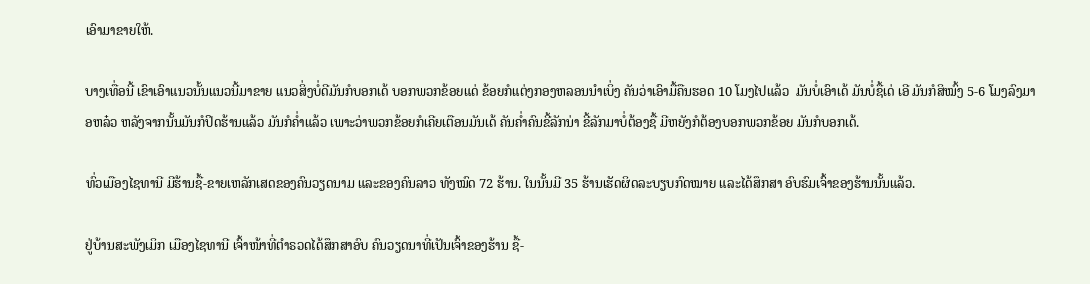ເອົາມາຂາຍໃຫ້.

ບາງເທື່ອນີ້ ເຂົາເອົາແນວນັ້ນແນວນີ້ມາຂາຍ ແນວສິ່ງບໍ່ດີມັນກໍບອກເດ້ ບອກພວກຂ້ອຍແດ່ ຂ້ອຍກໍແຕ່ງກອງຫລອນນໍາເບິ່ງ ຄັນວ່າເອົາມື້ຄືນຮອດ 10 ໂມງໄປແລ້ວ  ມັນບໍ່ເອົາເດ້ ມັນບໍ່ຊື້ເດ່ ເອີ ມັນກໍສິໝົ້ງ 5-6 ໂມງລົງມາອຫລ໋ວ ຫລັງຈາກນັ້ນມັນກໍປິດຮ້ານແລ້ວ ມັນກໍຄໍ່າແລ້ວ ເພາະວ່າພວກຂ້ອຍກໍເຄີຍເຕືອນມັນເດ້ ຄັນຄໍ່າຄົນຂີ້ລັກນ່າ ຂີ້ລັກມາບໍ່ຕ້ອງຊື້ ມີຫຍັງກໍຕ້ອງບອກພວກຂ້ອຍ ມັນກໍບອກເດ້.

ທົ່ວເມືອງໄຊທານີ ມີຮ້ານຊື້-ຂາຍເຫລັກເສດຂອງຄົນວຽດນາມ ແລະຂອງຄົນລາວ ທັງໝົດ 72 ຮ້ານ. ໃນນັ້ນມີ 35 ຮ້ານເຮັດຜິດລະບຽບກົດໝາຍ ແລະໄດ້ສຶກສາ ອົບຮົມເຈົ້າຂອງຮ້ານນັ້ນແລ້ວ.

ຢູ່ບ້ານສະພັງເມິກ ເມືອງໄຊທານີ ເຈົ້າໜ້າທີ່ຕໍາຣວດໄດ້ສຶກສາອົບ ຄົນວຽດນາທີ່ເປັນເຈົ້າຂອງຮ້ານ ຊື້-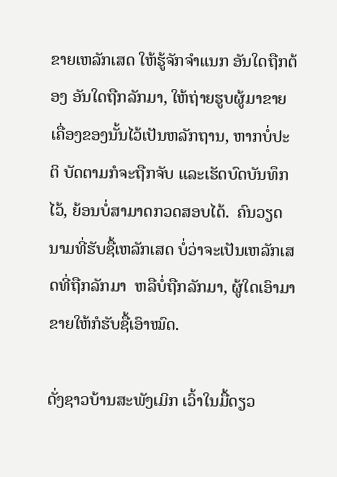ຂາຍເຫລັກເສດ ໃຫ້ຮູ້ຈັກຈໍາແນກ ອັນໃດຖືກຕ້ອງ ອັນໃດຖືກລັກມາ, ໃຫ້ຖ່າຍຮູບຜູ້ມາຂາຍເຄື່ອງຂອງນັ້ນໄວ້ເປັນຫລັກຖານ, ຫາກບໍ່ປະຕິ ບັດຕາມກໍຈະຖືກຈັບ ແລະເຮັດບົດບັນທຶກໄວ້, ຍ້ອນບໍ່ສາມາດກວດສອບໄດ້.  ຄົນວຽດນາມທີ່ຮັບຊື້ເຫລັກເສດ ບໍ່ວ່າຈະເປັນເຫລັກເສດທີ່ຖືກລັກມາ  ຫລືບໍ່ຖືກລັກມາ, ຜູ້ໃດເອົາມາຂາຍໃຫ້ກໍຮັບຊື້ເອົາໝົດ.

ດັ່ງຊາວບ້ານສະພັງເມິກ ເວົ້າໃນມື້ດຽວ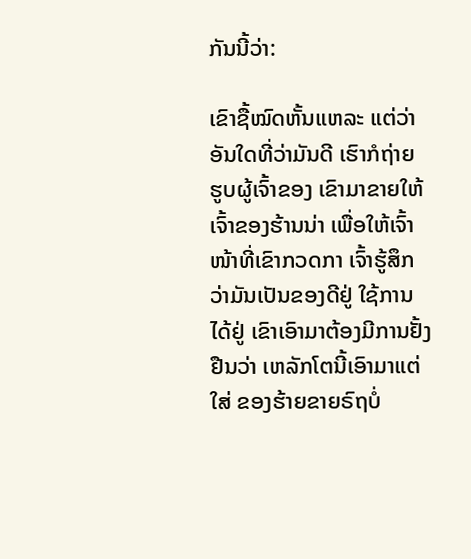ກັນນີ້ວ່າ:

ເຂົາຊື້ໝົດຫັ້ນແຫລະ ແຕ່ວ່າອັນໃດທີ່ວ່າມັນດີ ເຮົາກໍຖ່າຍ ຮູບຜູ້ເຈົ້າຂອງ ເຂົາມາຂາຍໃຫ້ເຈົ້າຂອງຮ້ານນ່າ ເພື່ອໃຫ້ເຈົ້າໜ້າທີ່ເຂົາກວດກາ ເຈົ້າຮູ້ສຶກວ່າມັນເປັນຂອງດີຢູ່ ໃຊ້ການໄດ້ຢູ່ ເຂົາເອົາມາຕ້ອງມີການຢັ້ງຢືນວ່າ ເຫລັກໂຕນີ້ເອົາມາແຕ່ໃສ່ ຂອງຮ້າຍຂາຍຣົຖບໍ່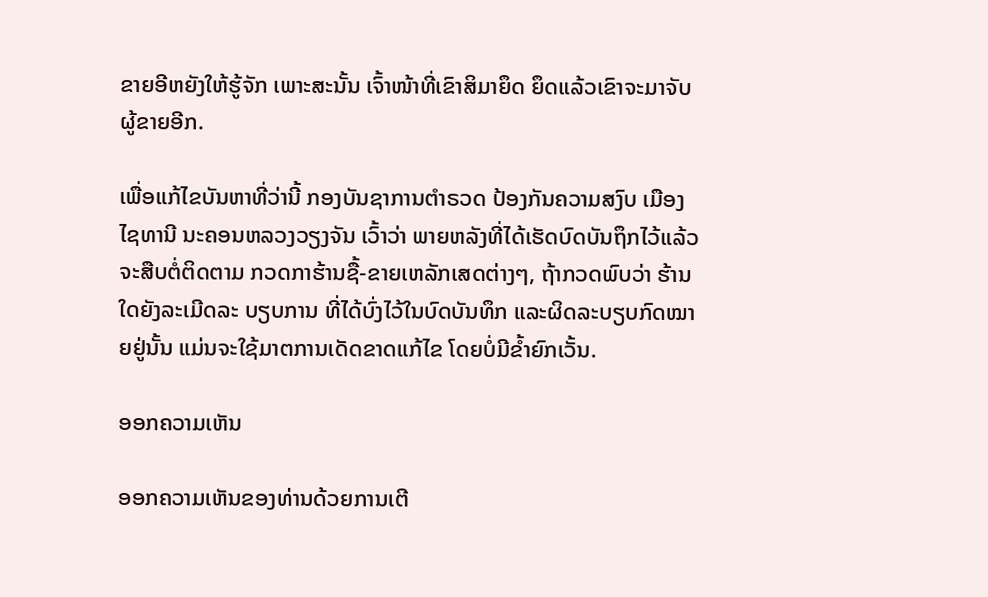ຂາຍອີຫຍັງໃຫ້ຮູ້ຈັກ ເພາະສະນັ້ນ ເຈົ້າໜ້າທີ່ເຂົາສິມາຍຶດ ຍຶດແລ້ວເຂົາຈະມາຈັບຜູ້ຂາຍອີກ.

ເພື່ອແກ້ໄຂບັນຫາທີ່ວ່ານີ້ ກອງບັນຊາການຕໍາຣວດ ປ້ອງກັນຄວາມສງົບ ເມືອງໄຊທານີ ນະຄອນຫລວງວຽງຈັນ ເວົ້າວ່າ ພາຍຫລັງທີ່ໄດ້ເຮັດບົດບັນຖຶກໄວ້ແລ້ວ ຈະສືບຕໍ່ຕິດຕາມ ກວດກາຮ້ານຊື້-ຂາຍເຫລັກເສດຕ່າງໆ, ຖ້າກວດພົບວ່າ ຮ້ານໃດຍັງລະເມີດລະ ບຽບການ ທີ່ໄດ້ບົ່ງໄວ້ໃນບົດບັນທຶກ ແລະຜິດລະບຽບກົດໝາຍຢູ່ນັ້ນ ແມ່ນຈະໃຊ້ມາຕການເດັດຂາດແກ້ໄຂ ໂດຍບໍ່ມີຂໍ້າຍົກເວັ້ນ.

ອອກຄວາມເຫັນ

ອອກຄວາມເຫັນຂອງທ່ານດ້ວຍການເຕີ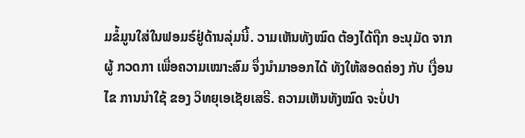ມຂໍ້ມູນໃສ່ໃນຟອມຣ໌ຢູ່ດ້ານລຸ່ມນີ້. ວາມເຫັນທັງໝົດ ຕ້ອງໄດ້ຖືກ ອະນຸມັດ ຈາກຜູ້ ກວດກາ ເພື່ອຄວາມເໝາະສົມ ຈຶ່ງນໍາມາອອກໄດ້ ທັງໃຫ້ສອດຄ່ອງ ກັບ ເງື່ອນໄຂ ການນຳໃຊ້ ຂອງ ວິທຍຸເອເຊັຍເສຣີ. ຄວາມເຫັນທັງໝົດ ຈະບໍ່ປາ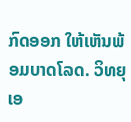ກົດອອກ ໃຫ້ເຫັນພ້ອມບາດໂລດ. ວິທຍຸເອ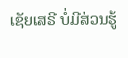ເຊັຍເສຣີ ບໍ່ມີສ່ວນຮູ້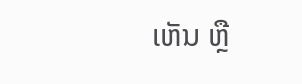ເຫັນ ຫຼື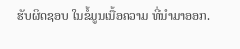ຮັບຜິດຊອບ ໃນຂໍ້ມູນເນື້ອຄວາມ ທີ່ນໍາມາອອກ.